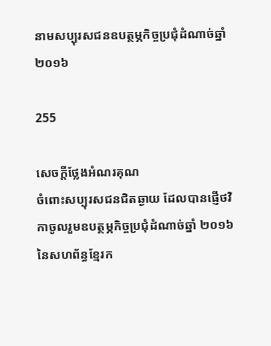នាមសប្បុរសជនឧបត្ថម្ភកិច្ចប្រជុំដំណាច់ឆ្នាំ ២០១៦

255

សេចក្ដីថ្លែងអំណរគុណ
ចំពោះសប្បុរសជនជិតឆ្ងាយ ដែលបានផ្ញើថវិកាចូលរួមឧបត្ថម្ភកិច្ចប្រជុំដំណាច់ឆ្នាំ ២០១៦
នៃសហព័ន្ធខ្មែរក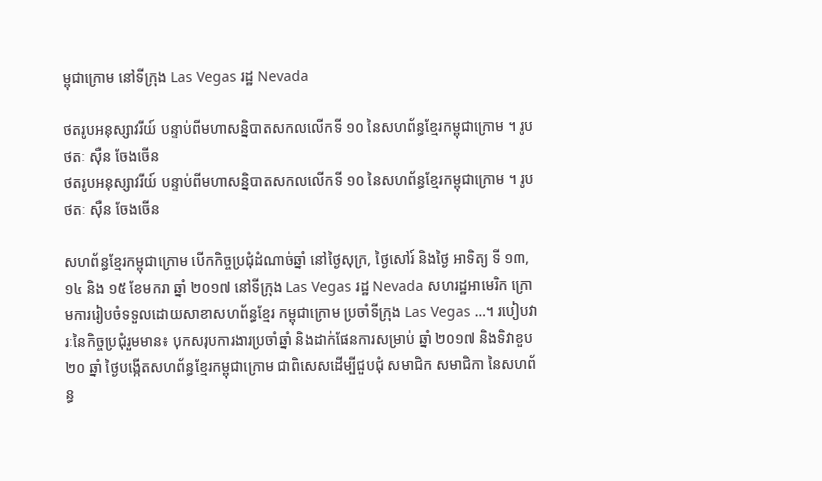ម្ពុជាក្រោម នៅទីក្រុង Las Vegas រដ្ឋ Nevada

ថតរូបអនុស្សាវរីយ៍ បន្ទាប់ពីមហាសន្និបាតសកលលើកទី ១០ នៃសហព័ន្ធខ្មែរកម្ពុជាក្រោម ។ រូបថតៈ ស៊ឺន ចែងចើន
ថតរូបអនុស្សាវរីយ៍ បន្ទាប់ពីមហាសន្និបាតសកលលើកទី ១០ នៃសហព័ន្ធខ្មែរកម្ពុជាក្រោម ។ រូបថតៈ ស៊ឺន ចែងចើន

សហព័ន្ធខ្មែរកម្ពុជាក្រោម បើកកិច្ចប្រជុំដំណាច់ឆ្នាំ នៅថ្ងៃសុក្រ, ថ្ងៃសៅរ៍ និងថ្ងៃ អាទិត្យ ទី ១៣, ១៤ និង ១៥ ខែមករា ឆ្នាំ ២០១៧ នៅទីក្រុង Las Vegas រដ្ឋ Nevada សហរដ្ឋអាមេរិក ក្រោមការរៀបចំទទួលដោយសាខាសហព័ន្ធខ្មែរ កម្ពុជាក្រោម ប្រចាំទីក្រុង Las Vegas …។ របៀបវារៈនៃកិច្ចប្រជុំរួមមាន៖ បុកសរុបការងារប្រចាំឆ្នាំ និងដាក់ផែនការសម្រាប់ ឆ្នាំ ២០១៧ និងទិវាខួប ២០ ឆ្នាំ ថ្ងៃបង្កើតសហព័ន្ធខ្មែរកម្ពុជាក្រោម ជាពិសេសដើម្បីជួបជុំ សមាជិក សមាជិកា នៃសហព័ន្ធ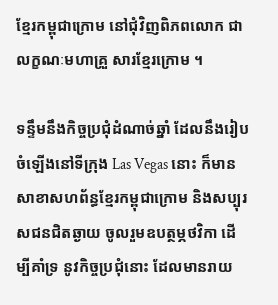ខ្មែរកម្ពុជាក្រោម នៅជុំវិញពិភពលោក ជាលក្ខណៈមហាគ្រួ សារខ្មែរក្រោម ។

ទន្ទឹមនឹងកិច្ចប្រជុំដំណាច់ឆ្នាំ ដែលនឹងរៀបចំឡើងនៅទីក្រុង Las Vegas នោះ ក៏មាន សាខាសហព័ន្ធខ្មែរកម្ពុជាក្រោម និងសប្បុរសជនជិតឆ្ងាយ ចូលរួមឧបត្ថម្ភថវិកា ដើម្បីគាំទ្រ នូវកិច្ចប្រជុំនោះ ដែលមានរាយ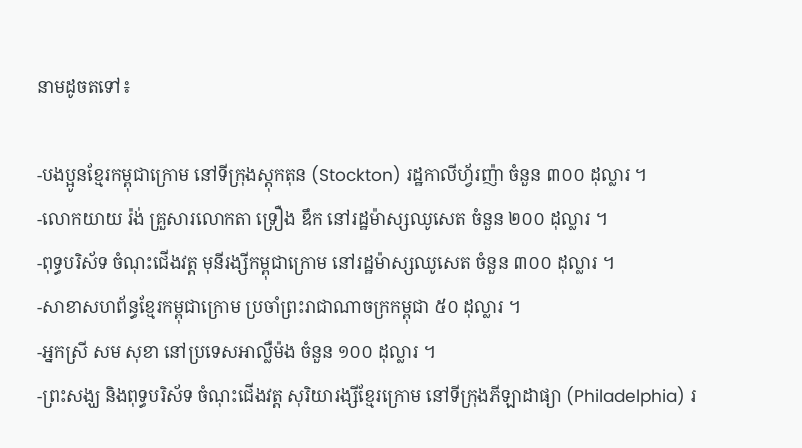នាមដូចតទៅ៖

-បងប្អូនខ្មែរកម្ពុជាក្រោម នៅទីក្រុងស្តុកតុន (Stockton) រដ្ឋកាលីហ្វ័រញ៉ា ចំនួន ៣០០ ដុល្លារ ។
-លោកយាយ រ៉ង់ គ្រួសារលោកតា ទ្រឿង ឌឹក នៅរដ្ឋម៉ាស្សឈូសេត ចំនួន ២០០ ដុល្លារ ។
-ពុទ្ធបរិស័ទ ចំណុះជើងវត្ត មុនីរង្សីកម្ពុជាក្រោម នៅរដ្ឋម៉ាស្សឈូសេត ចំនួន ៣០០ ដុល្លារ ។
-សាខាសហព័ន្ធខ្មែរកម្ពុជាក្រោម ប្រចាំព្រះរាជាណាចក្រកម្ពុជា ៥០ ដុល្លារ ។
-អ្នកស្រី សម សុខា នៅប្រទេសអាល្លឺម៉ង ចំនួន ១០០ ដុល្លារ ។
-ព្រះសង្ឃ និងពុទ្ធបរិស័ទ ចំណុះជើងវត្ត សុរិយារង្សីខ្មែរក្រោម នៅទីក្រុងភីឡាដាផ្យា (Philadelphia) រ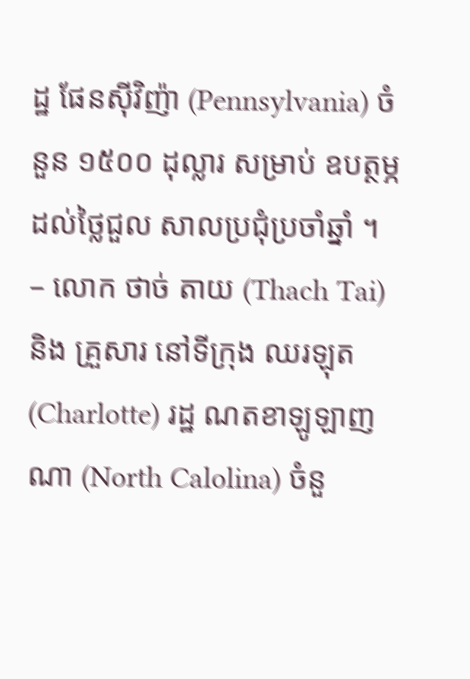ដ្ឋ ផែនស៊ីវិញ៉ា (Pennsylvania) ចំនួន ១៥០០ ដុល្លារ សម្រាប់ ឧបត្ថម្ភដល់ថ្លៃជួល សាលប្រជុំប្រចាំឆ្នាំ ។
– លោក ថាច់ តាយ (Thach Tai) និង គ្រួសារ នៅទីក្រុង ឈរឡុត (Charlotte) រដ្ឋ ណតខាឡូឡាញណា (North Calolina) ចំនួ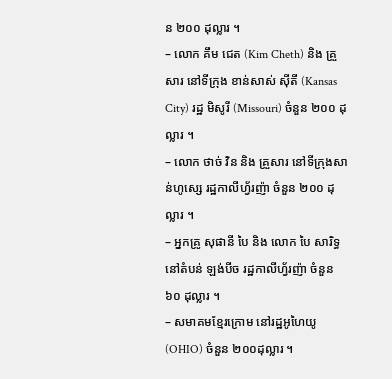ន ២០០ ដុល្លារ ។
– លោក គឹម ជេត (Kim Cheth) និង គ្រួសារ នៅទីក្រុង ខាន់សាស់ ស៊ីតី (Kansas City) រដ្ឋ មិសូរី (Missouri) ចំនួន ២០០ ដុល្លារ ។
– លោក ថាច់ វិន និង គ្រួសារ នៅទីក្រុងសាន់ហូស្សេ រដ្ឋកាលីហ្វ័រញ៉ា ចំនួន ២០០ ដុល្លារ ។
– អ្នកគ្រូ សុផានី បៃ និង លោក បៃ សារិទ្ធ នៅតំបន់ ឡង់បីច រដ្ឋកាលីហ្វ័រញ៉ា ចំនួន ៦០ ដុល្លារ ។
– សមាគមខ្មែរក្រោម នៅរដ្ឋអូហៃយូ (OHIO) ចំនួន ២០០ដុល្លារ ។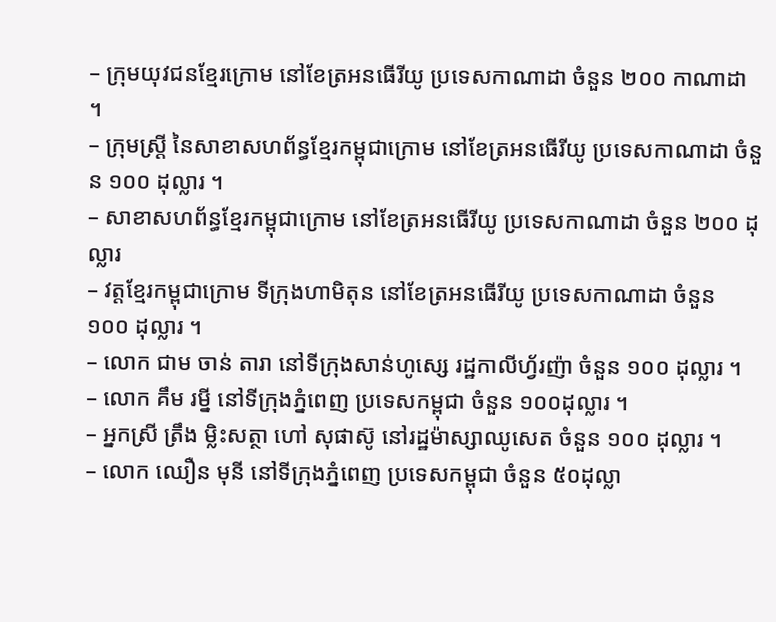– ក្រុមយុវជនខ្មែរក្រោម នៅខែត្រអនធើរីយូ ប្រទេសកាណាដា ចំនួន ២០០ កាណាដា ។
– ក្រុមស្រ្តី នៃសាខាសហព័ន្ធខ្មែរកម្ពុជាក្រោម នៅខែត្រអនធើរីយូ ប្រទេសកាណាដា ចំនួន ១០០ ដុល្លារ ។
– សាខាសហព័ន្ធខ្មែរកម្ពុជាក្រោម នៅខែត្រអនធើរីយូ ប្រទេសកាណាដា ចំនួន ២០០ ដុល្លារ
– វត្តខ្មែរកម្ពុជាក្រោម ទីក្រុងហាមិតុន នៅខែត្រអនធើរីយូ ប្រទេសកាណាដា ចំនួន ១០០ ដុល្លារ ។
– លោក ជាម ចាន់ តារា នៅទីក្រុងសាន់ហូស្សេ រដ្ឋកាលីហ្វ័រញ៉ា ចំនួន ១០០ ដុល្លារ ។
– លោក គឹម រម្នី នៅទីក្រុងភ្នំពេញ ប្រទេសកម្ពុជា ចំនួន ១០០ដុល្លារ ។
– អ្នកស្រី ត្រឹង ម្លិះសត្ថា ហៅ សុផាស៊ូ នៅរដ្ឋម៉ាស្សាឈូសេត ចំនួន ១០០ ដុល្លារ ។
– លោក ឈឿន មុនី នៅទីក្រុងភ្នំពេញ ប្រទេសកម្ពុជា ចំនួន ៥០ដុល្លា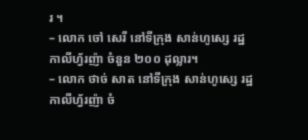រ ។
– លោក ចៅ សេរី នៅទីក្រុង សាន់ហូស្សេ រដ្ឋកាលីហ្វ័រញ៉ា ចំនួន ២០០ ដុល្លារ។
– លោក ថាច់ សាត នៅទីក្រុង សាន់ហូស្សេ រដ្ឋកាលីហ្វ័រញ៉ា ចំ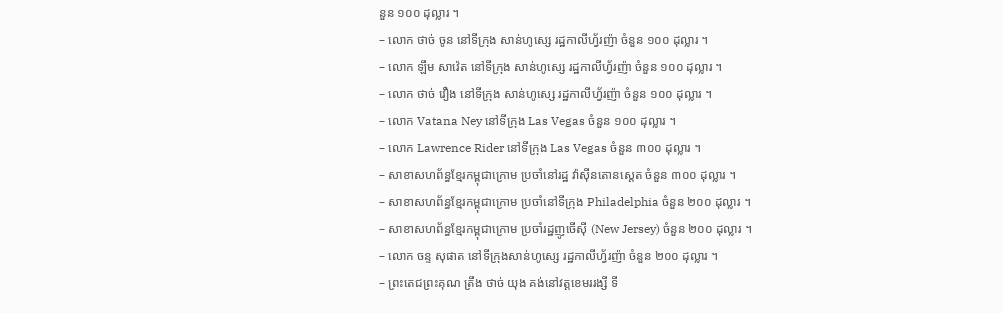នួន ១០០ ដុល្លារ ។
– លោក ថាច់ ចូន នៅទីក្រុង សាន់ហូស្សេ រដ្ឋកាលីហ្វ័រញ៉ា ចំនួន ១០០ ដុល្លារ ។
– លោក ឡឹម សាវ៉េត នៅទីក្រុង សាន់ហូស្សេ រដ្ឋកាលីហ្វ័រញ៉ា ចំនួន ១០០ ដុល្លារ ។
– លោក ថាច់ វឿង នៅទីក្រុង សាន់ហូស្សេ រដ្ឋកាលីហ្វ័រញ៉ា ចំនួន ១០០ ដុល្លារ ។
– លោក Vatana Ney នៅទីក្រុង Las Vegas ចំនួន ១០០ ដុល្លារ ។
– លោក Lawrence Rider នៅទីក្រុង Las Vegas ចំនួន ៣០០ ដុល្លារ ។
– សាខាសហព័ន្ធខ្មែរកម្ពុជាក្រោម ប្រចាំនៅរដ្ឋ វ៉ាស៊ីនតោនស្តេត ចំនួន ៣០០ ដុល្លារ ។
– សាខាសហព័ន្ធខ្មែរកម្ពុជាក្រោម ប្រចាំនៅទីក្រុង Philadelphia ចំនួន ២០០ ដុល្លារ ។
– សាខាសហព័ន្ធខ្មែរកម្ពុជាក្រោម ប្រចាំរដ្ឋញូចើស៊ី (New Jersey) ចំនួន ២០០ ដុល្លារ ។
– លោក ចន្ទ សុផាត នៅទីក្រុងសាន់ហូស្សេ រដ្ឋកាលីហ្វ័រញ៉ា ចំនួន ២០០ ដុល្លារ ។
– ព្រះតេជព្រះគុណ ត្រឹង ថាច់ យុង គង់នៅវត្តខេមររង្សី ទី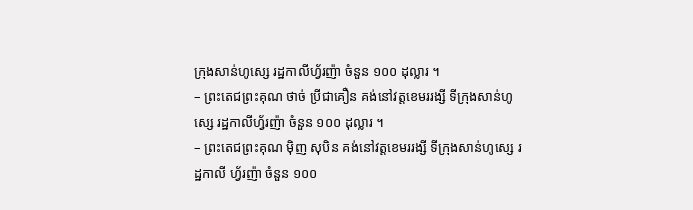ក្រុងសាន់ហូស្សេ រដ្ឋកាលីហ្វ័រញ៉ា ចំនួន ១០០ ដុល្លារ ។
– ព្រះតេជព្រះគុណ ថាច់ ប្រីជាគឿន គង់នៅវត្តខេមររង្សី ទីក្រុងសាន់ហូស្សេ រដ្ឋកាលីហ្វ័រញ៉ា ចំនួន ១០០ ដុល្លារ ។
– ព្រះតេជព្រះគុណ ម៉ិញ សុបិន គង់នៅវត្តខេមររង្សី ទីក្រុងសាន់ហូស្សេ រដ្ឋកាលី ហ្វ័រញ៉ា ចំនួន ១០០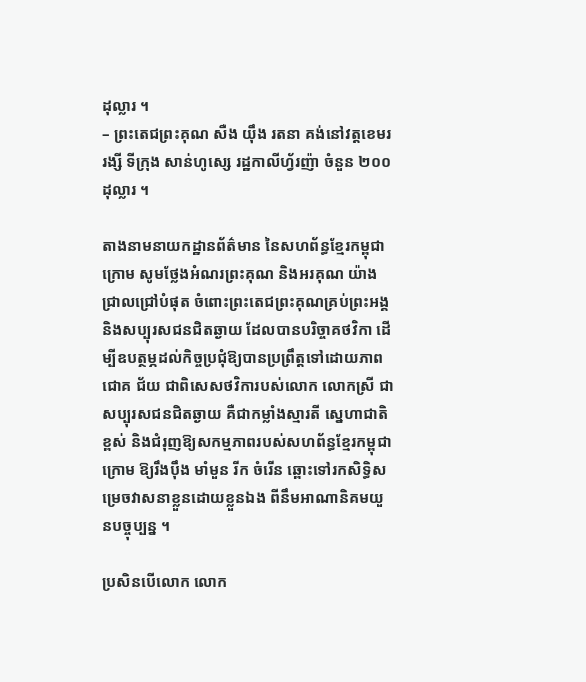ដុល្លារ ។
– ព្រះតេជព្រះគុណ សឺង យ៉ឹង រតនា គង់នៅវត្តខេមររង្សី ទីក្រុង សាន់ហូស្សេ រដ្ឋកាលីហ្វ័រញ៉ា ចំនួន ២០០ ដុល្លារ ។

តាងនាមនាយកដ្ឋានព័ត៌មាន នៃសហព័ន្ធខ្មែរកម្ពុជាក្រោម សូមថ្លែងអំណរព្រះគុណ និងអរគុណ យ៉ាងជ្រាលជ្រៅបំផុត ចំពោះព្រះតេជព្រះគុណគ្រប់ព្រះអង្គ និងសប្បុរសជនជិតឆ្ងាយ ដែលបានបរិច្ចាគថវិកា ដើម្បីឧបត្ថម្ភដល់កិច្ចប្រជុំឱ្យបានប្រព្រឹត្តទៅដោយភាពជោគ ជ័យ ជាពិសេសថវិការបស់លោក លោកស្រី ជាសប្បុរសជនជិតឆ្ងាយ គឺជាកម្លាំងស្មារតី ស្នេហាជាតិខ្ពស់ និងជំរុញឱ្យសកម្មភាពរបស់សហព័ន្ធខ្មែរកម្ពុជាក្រោម ឱ្យរឹងប៉ឹង មាំមួន រីក ចំរើន ឆ្ពោះទៅរកសិទ្ធិសម្រេចវាសនាខ្លួនដោយខ្លួនឯង ពីនឹមអាណានិគមយួនបច្ចុប្បន្ន ។

ប្រសិនបើលោក លោក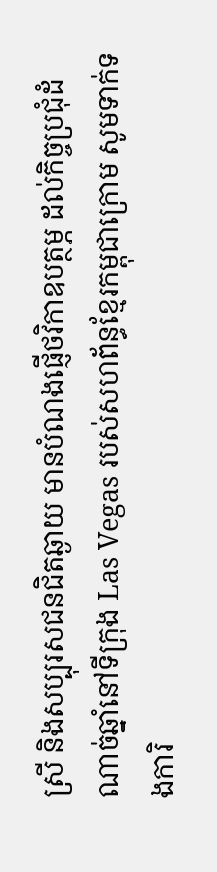ស្រី និងសប្បុរសជនជិតឆ្ងាយ មានបំណងផ្ញើថវិកាឧបត្ថម្ភ ដល់កិច្ចប្រជុំដំណាច់ឆ្នាំនៅទីក្រុង Las Vegas របស់សហព័ន្ធខ្មែរកម្ពុជាក្រោម សូមទាក់ទងការិ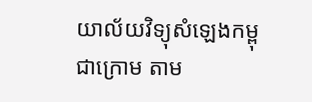យាល័យវិទ្យុសំឡេងកម្ពុជាក្រោម តាម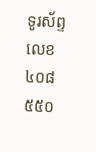ទូរស័ព្ទលេខ ៤០៨ ៥៥០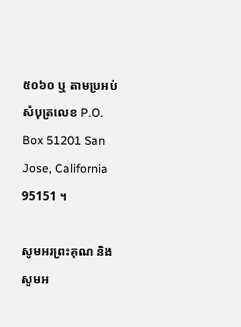៥០៦០ ឬ តាមប្រអប់ សំបុត្រលេខ P.O. Box 51201 San Jose, California 95151 ។

សូមអរព្រះគុណ និង សូមអ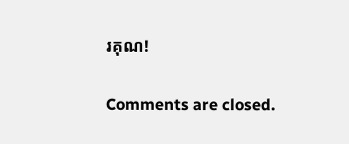រគុណ!

Comments are closed.